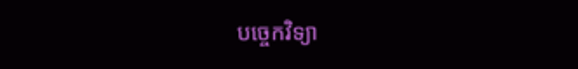បច្ចេកវិទ្យា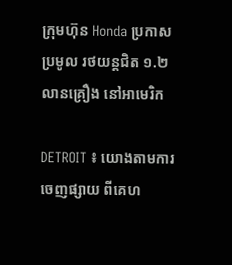ក្រុមហ៊ុន Honda ប្រកាសប្រមូល រថយន្តជិត ១.២ លានគ្រឿង នៅអាមេរិក

DETROIT ៖ យោងតាមការចេញផ្សាយ ពីគេហ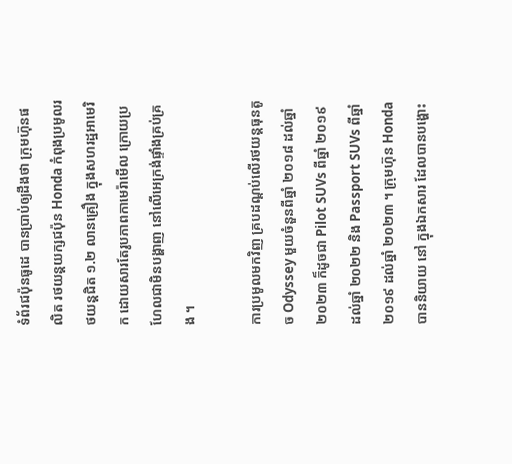ទំព័រជប៉ុនធូដេ បានប្រាប់ឲ្យដឹងថា ក្រុមហ៊ុនផលិត រថយន្តយក្សជប៉ុន Honda កំពុងប្រមូលរថយន្តជិត ១.២ លានគ្រឿង ក្នុងសហរដ្ឋអាមេរិក ដោយសារតែរូបភាពកាមេរ៉ាមើល ក្រោយប្រហែលជាមិនបង្ហាញ នៅលើអេក្រង់ផ្ទាំងគ្រប់គ្រង ។

ការប្រមូលមកវិញ គ្របដណ្តប់លើរថយន្តធុនតូច Odyssey មួយចំនួនពីឆ្នាំ ២០១៨ ដល់ឆ្នាំ ២០២៣ ក៏ដូចជា Pilot SUVs ពីឆ្នាំ ២០១៩ ដល់ឆ្នាំ ២០២២ និង Passport SUVs ពីឆ្នាំ ២០១៩ ដល់ឆ្នាំ ២០២៣ ។ ក្រុមហ៊ុន Honda បាននិយាយ នៅ ក្នុងឯកសារ ដែលបានបង្ហោះ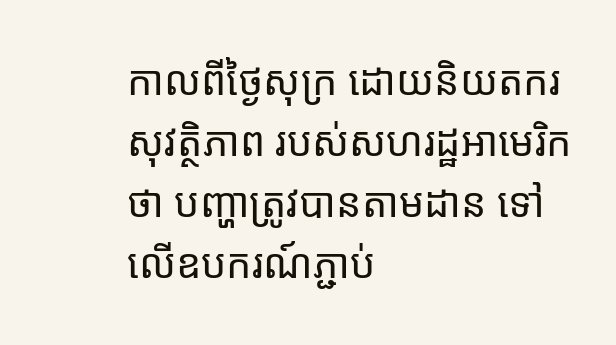កាលពីថ្ងៃសុក្រ ដោយនិយតករសុវត្ថិភាព របស់សហរដ្ឋអាមេរិកថា បញ្ហាត្រូវបានតាមដាន ទៅលើឧបករណ៍ភ្ជាប់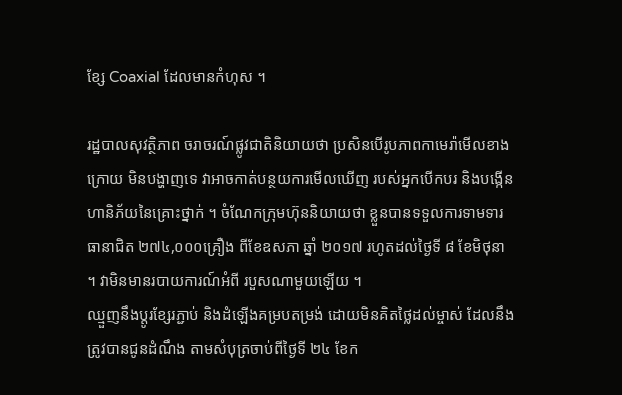ខ្សែ Coaxial ដែលមានកំហុស ។

រដ្ឋបាលសុវត្ថិភាព ចរាចរណ៍ផ្លូវជាតិនិយាយថា ប្រសិនបើរូបភាពកាមេរ៉ាមើលខាងក្រោយ មិនបង្ហាញទេ វាអាចកាត់បន្ថយការមើលឃើញ របស់អ្នកបើកបរ និងបង្កើនហានិភ័យនៃគ្រោះថ្នាក់ ។ ចំណែកក្រុមហ៊ុននិយាយថា ខ្លួនបានទទួលការទាមទារធានាជិត ២៧៤,០០០គ្រឿង ពីខែឧសភា ឆ្នាំ ២០១៧ រហូតដល់ថ្ងៃទី ៨ ខែមិថុនា ។ វាមិនមានរបាយការណ៍អំពី របួសណាមួយឡើយ ។
ឈ្មួញនឹងប្តូរខ្សែរភ្ជាប់ និងដំឡើងគម្របតម្រង់ ដោយមិនគិតថ្លៃដល់ម្ចាស់ ដែលនឹងត្រូវបានជូនដំណឹង តាមសំបុត្រចាប់ពីថ្ងៃទី ២៤ ខែក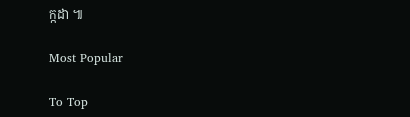ក្កដា ៕

Most Popular

To Top